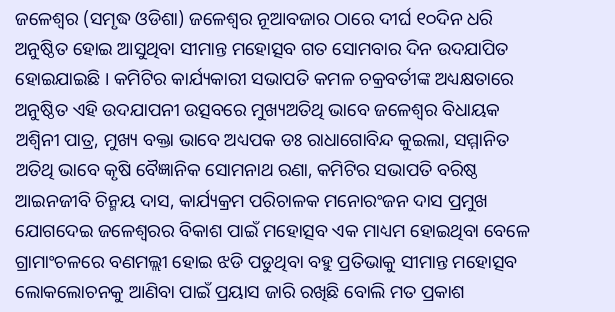ଜଳେଶ୍ୱର (ସମୃଦ୍ଧ ଓଡିଶା) ଜଳେଶ୍ୱର ନୂଆବଜାର ଠାରେ ଦୀର୍ଘ ୧୦ଦିନ ଧରି ଅନୁଷ୍ଠିତ ହୋଇ ଆସୁଥିବା ସୀମାନ୍ତ ମହୋତ୍ସବ ଗତ ସୋମବାର ଦିନ ଉଦଯାପିତ ହୋଇଯାଇଛି । କମିଟିର କାର୍ଯ୍ୟକାରୀ ସଭାପତି କମଳ ଚକ୍ରବର୍ତୀଙ୍କ ଅଧ୍ୟକ୍ଷତାରେ ଅନୁଷ୍ଠିତ ଏହି ଉଦଯାପନୀ ଉତ୍ସବରେ ମୁଖ୍ୟଅତିଥି ଭାବେ ଜଳେଶ୍ୱର ବିଧାୟକ ଅଶ୍ୱିନୀ ପାତ୍ର, ମୁଖ୍ୟ ବକ୍ତା ଭାବେ ଅଧ୍ୟପକ ଡଃ ରାଧାଗୋବିନ୍ଦ କୁଇଲା, ସମ୍ମାନିତ ଅତିଥି ଭାବେ କୃଷି ବୈଜ୍ଞାନିକ ସୋମନାଥ ରଣା, କମିଟିର ସଭାପତି ବରିଷ୍ଠ ଆଇନଜୀବି ଚିନ୍ମୟ ଦାସ, କାର୍ଯ୍ୟକ୍ରମ ପରିଚାଳକ ମନୋରଂଜନ ଦାସ ପ୍ରମୁଖ ଯୋଗଦେଇ ଜଳେଶ୍ୱରର ବିକାଶ ପାଇଁ ମହୋତ୍ସବ ଏକ ମାଧ୍ୟମ ହୋଇଥିବା ବେଳେ ଗ୍ରାମାଂଚଳରେ ବଣମଲ୍ଲୀ ହୋଇ ଝଡି ପଡୁଥିବା ବହୁ ପ୍ରତିଭାକୁ ସୀମାନ୍ତ ମହୋତ୍ସବ ଲୋକଲୋଚନକୁ ଆଣିବା ପାଇଁ ପ୍ରୟାସ ଜାରି ରଖିଛି ବୋଲି ମତ ପ୍ରକାଶ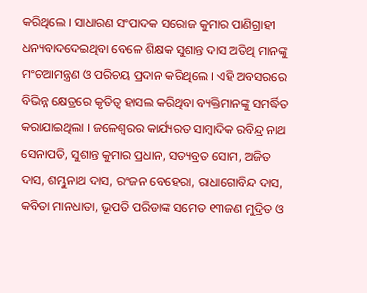କରିଥିଲେ । ସାଧାରଣ ସଂପାଦକ ସରୋଜ କୁମାର ପାଣିଗ୍ରାହୀ ଧନ୍ୟବାଦଦେଇଥିବା ବେଳେ ଶିକ୍ଷକ ସୁଶାନ୍ତ ଦାସ ଅତିଥି ମାନଙ୍କୁ ମଂଚଆମନ୍ତ୍ରଣ ଓ ପରିଚୟ ପ୍ରଦାନ କରିଥିଲେ । ଏହି ଅବସରରେ ବିଭିନ୍ନ କ୍ଷେତ୍ରରେ କୃତିତ୍ୱ ହାସଲ କରିଥିବା ବ୍ୟକ୍ତିମାନଙ୍କୁ ସମର୍ଦ୍ଧିତ କରାଯାଇଥିଲା । ଜଳେଶ୍ୱରର କାର୍ଯ୍ୟରତ ସାମ୍ବାଦିକ ରବିନ୍ଦ୍ର ନାଥ ସେନାପତି, ସୁଶାନ୍ତ କୁମାର ପ୍ରଧାନ, ସତ୍ୟବ୍ରତ ସୋମ, ଅଜିତ ଦାସ, ଶମ୍ଭୁନାଥ ଦାସ, ରଂଜନ ବେହେରା, ରାଧାଗୋବିନ୍ଦ ଦାସ, କବିତା ମାନଧାତା, ଭୂପତି ପରିଡାଙ୍କ ସମେତ ୧୩ଜଣ ମୁଦ୍ରିତ ଓ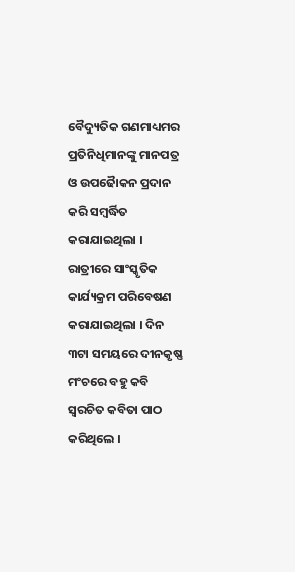ବୈଦ୍ୟୁତିକ ଗଣମାଧ୍ୟମର ପ୍ରତିନିଧିମାନଙ୍କୁ ମାନପତ୍ର ଓ ଉପଢୈାକନ ପ୍ରଦାନ କରି ସମ୍ବର୍ଦ୍ଧିତ କରାଯାଇଥିଲା । ରାତ୍ରୀରେ ସାଂସ୍କୃତିକ କାର୍ଯ୍ୟକ୍ରମ ପରିବେଷଣ କରାଯାଇଥିଲା । ଦିନ ୩ଟା ସମୟରେ ଦୀନକୃଷ୍ଣ ମଂଚରେ ବହୁ କବି ସ୍ୱରଚିତ କବିତା ପାଠ କରିଥିଲେ ।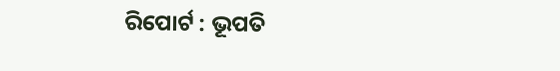ରିପୋର୍ଟ : ଭୂପତି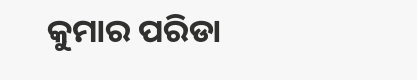କୁମାର ପରିଡା